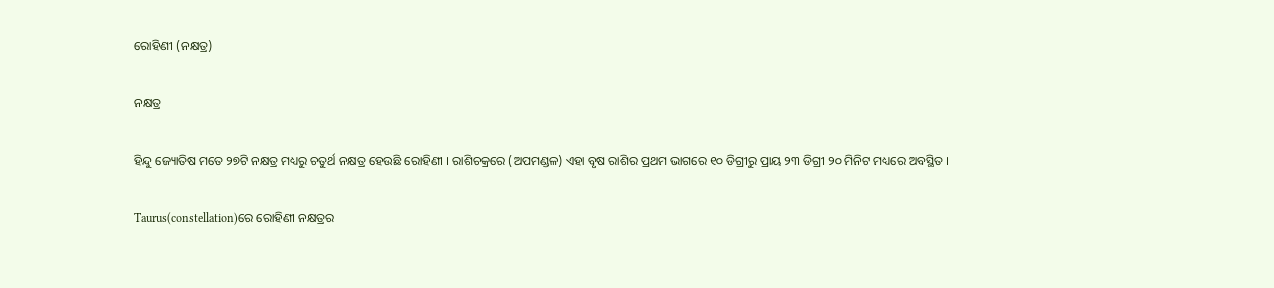ରୋହିଣୀ (ନକ୍ଷତ୍ର)

ନକ୍ଷତ୍ର

ହିନ୍ଦୁ ଜ୍ୟୋତିଷ ମତେ ୨୭ଟି ନକ୍ଷତ୍ର ମଧ୍ୟରୁ ଚତୁର୍ଥ ନକ୍ଷତ୍ର ହେଉଛି ରୋହିଣୀ । ରାଶିଚକ୍ରରେ (ଅପମଣ୍ଡଳ) ଏହା ବୃଷ ରାଶିର ପ୍ରଥମ ଭାଗରେ ୧୦ ଡିଗ୍ରୀରୁ ପ୍ରାୟ ୨୩ ଡିଗ୍ରୀ ୨୦ ମିନିଟ ମଧ୍ୟରେ ଅବସ୍ଥିତ ।

Taurus(constellation)ରେ ରୋହିଣୀ ନକ୍ଷତ୍ରର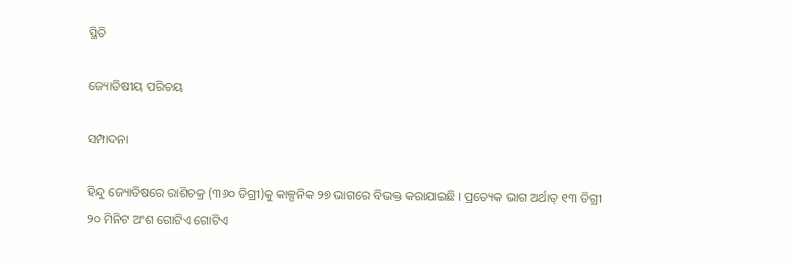ସ୍ଥିତି

ଜ୍ୟୋତିଷୀୟ ପରିଚୟ

ସମ୍ପାଦନା

ହିନ୍ଦୁ ଜ୍ୟୋତିଷରେ ରାଶିଚକ୍ର (୩୬୦ ଡିଗ୍ରୀ)କୁ କାଳ୍ପନିକ ୨୭ ଭାଗରେ ବିଭକ୍ତ କରାଯାଇଛି । ପ୍ରତ୍ୟେକ ଭାଗ ଅର୍ଥାତ୍‌ ୧୩ ଡିଗ୍ରୀ ୨୦ ମିନିଟ ଅଂଶ ଗୋଟିଏ ଗୋଟିଏ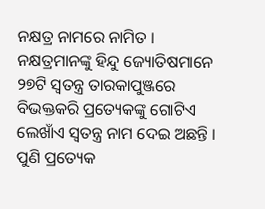ନକ୍ଷତ୍ର ନାମରେ ନାମିତ । ନକ୍ଷତ୍ରମାନଙ୍କୁ ହିନ୍ଦୁ ଜ୍ୟୋତିଷମାନେ ୨୭ଟି ସ୍ୱତନ୍ତ୍ର ତାରକାପୁଞ୍ଜରେ ବିଭକ୍ତକରି ପ୍ରତ୍ୟେକଙ୍କୁ ଗୋଟିଏ ଲେଖାଁଏ ସ୍ୱତନ୍ତ୍ର ନାମ ଦେଇ ଅଛନ୍ତି । ପୁଣି ପ୍ରତ୍ୟେକ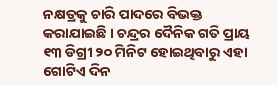ନକ୍ଷତ୍ରକୁ ଚାରି ପାଦରେ ବିଭକ୍ତ କରାଯାଇଛି । ଚନ୍ଦ୍ରର ଦୈନିକ ଗତି ପ୍ରାୟ ୧୩ ଡିଗ୍ରୀ ୨୦ ମିନିଟ ହୋଇଥିବାରୁ ଏହା ଗୋଟିଏ ଦିନ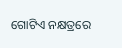ଗୋଟିଏ ନକ୍ଷତ୍ରରେ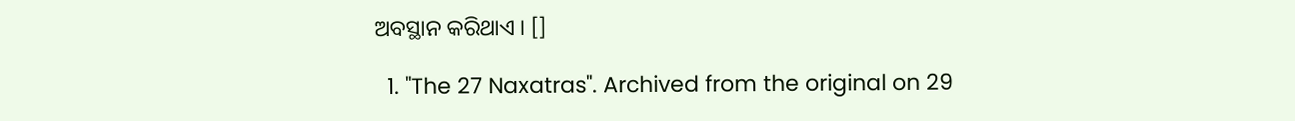ଅବସ୍ଥାନ କରିଥାଏ । []

  1. "The 27 Naxatras". Archived from the original on 29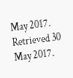May 2017. Retrieved 30 May 2017.